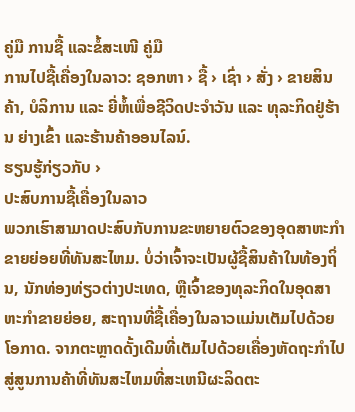ຄູ່ມື ການຊື້ ແລະຂໍ້ສະເໜີ ຄູ່ມື
ການໄປຊື້ເຄື່ອງໃນລາວ: ຊອກຫາ › ຊື້ › ເຊົ່າ › ສັ່ງ › ຂາຍສິນຄ້າ, ບໍລິການ ແລະ ຍີ່ຫໍ້ເພື່ອຊີວິດປະຈຳວັນ ແລະ ທຸລະກິດຢູ່ຮ້ານ ຍ່າງເຂົ້າ ແລະຮ້ານຄ້າອອນໄລນ໌.
ຮຽນຮູ້ກ່ຽວກັບ ›
ປະສົບການຊື້ເຄື່ອງໃນລາວ
ພວກເຮົາສາມາດປະສົບກັບການຂະຫຍາຍຕົວຂອງອຸດສາຫະກໍາຂາຍຍ່ອຍທີ່ທັນສະໄຫມ. ບໍ່ວ່າເຈົ້າຈະເປັນຜູ້ຊື້ສິນຄ້າໃນທ້ອງຖິ່ນ, ນັກທ່ອງທ່ຽວຕ່າງປະເທດ, ຫຼືເຈົ້າຂອງທຸລະກິດໃນອຸດສາຫະກໍາຂາຍຍ່ອຍ, ສະຖານທີ່ຊື້ເຄື່ອງໃນລາວແມ່ນເຕັມໄປດ້ວຍໂອກາດ. ຈາກຕະຫຼາດດັ້ງເດີມທີ່ເຕັມໄປດ້ວຍເຄື່ອງຫັດຖະກໍາໄປສູ່ສູນການຄ້າທີ່ທັນສະໄຫມທີ່ສະເຫນີຜະລິດຕະ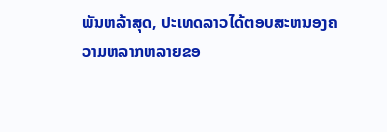ພັນຫລ້າສຸດ, ປະເທດລາວໄດ້ຕອບສະຫນອງຄວາມຫລາກຫລາຍຂອ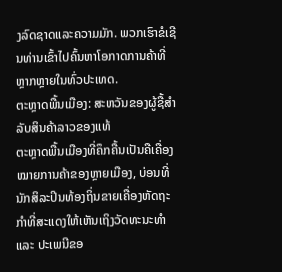ງລົດຊາດແລະຄວາມມັກ. ພວກເຮົາຂໍເຊີນທ່ານເຂົ້າໄປຄົ້ນຫາໂອກາດການຄ້າທີ່ຫຼາກຫຼາຍໃນທົ່ວປະເທດ.
ຕະຫຼາດພື້ນເມືອງ: ສະຫວັນຂອງຜູ້ຊື້ສຳລັບສິນຄ້າລາວຂອງແທ້
ຕະຫຼາດພື້ນເມືອງທີ່ຄຶກຄື້ນເປັນຄືເຄື່ອງໝາຍການຄ້າຂອງຫຼາຍເມືອງ, ບ່ອນທີ່ນັກສິລະປິນທ້ອງຖິ່ນຂາຍເຄື່ອງຫັດຖະກຳທີ່ສະແດງໃຫ້ເຫັນເຖິງວັດທະນະທຳ ແລະ ປະເພນີຂອ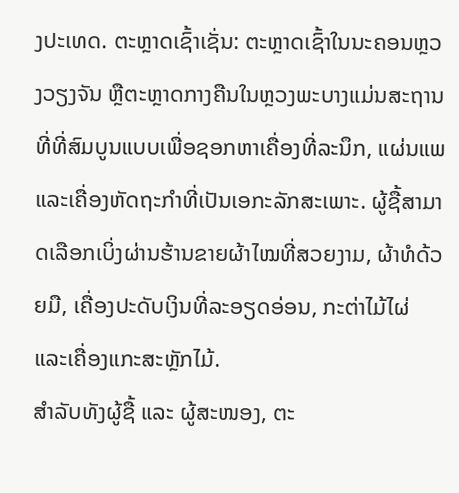ງປະເທດ. ຕະຫຼາດເຊົ້າເຊັ່ນ: ຕະຫຼາດເຊົ້າໃນນະຄອນຫຼວງວຽງຈັນ ຫຼືຕະຫຼາດກາງຄືນໃນຫຼວງພະບາງແມ່ນສະຖານທີ່ທີ່ສົມບູນແບບເພື່ອຊອກຫາເຄື່ອງທີ່ລະນຶກ, ແຜ່ນແພ ແລະເຄື່ອງຫັດຖະກໍາທີ່ເປັນເອກະລັກສະເພາະ. ຜູ້ຊື້ສາມາດເລືອກເບິ່ງຜ່ານຮ້ານຂາຍຜ້າໄໝທີ່ສວຍງາມ, ຜ້າທໍດ້ວຍມື, ເຄື່ອງປະດັບເງິນທີ່ລະອຽດອ່ອນ, ກະຕ່າໄມ້ໄຜ່ ແລະເຄື່ອງແກະສະຫຼັກໄມ້.
ສຳລັບທັງຜູ້ຊື້ ແລະ ຜູ້ສະໜອງ, ຕະ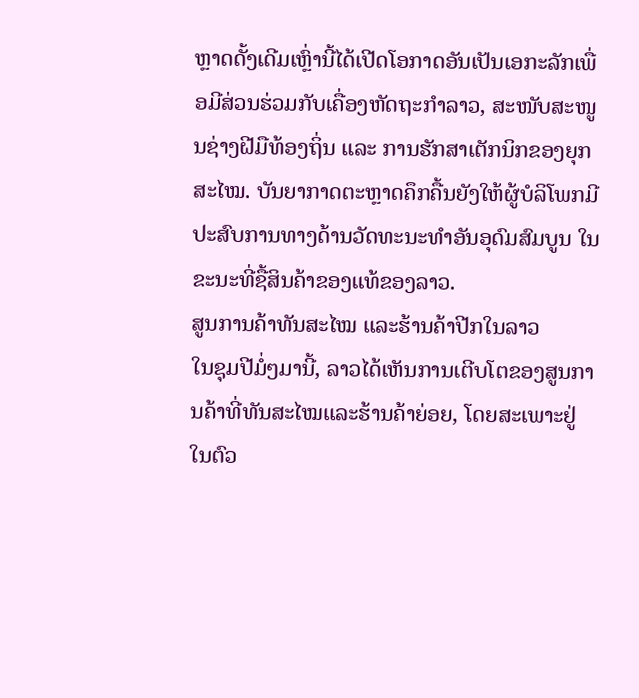ຫຼາດດັ້ງເດີມເຫຼົ່ານີ້ໄດ້ເປີດໂອກາດອັນເປັນເອກະລັກເພື່ອມີສ່ວນຮ່ວມກັບເຄື່ອງຫັດຖະກໍາລາວ, ສະໜັບສະໜູນຊ່າງຝີມືທ້ອງຖິ່ນ ແລະ ການຮັກສາເຕັກນິກຂອງຍຸກສະໄໝ. ບັນຍາກາດຕະຫຼາດຄຶກຄື້ນຍັງໃຫ້ຜູ້ບໍລິໂພກມີປະສົບການທາງດ້ານວັດທະນະທໍາອັນອຸດົມສົມບູນ ໃນຂະນະທີ່ຊື້ສິນຄ້າຂອງແທ້ຂອງລາວ.
ສູນການຄ້າທັນສະໄໝ ແລະຮ້ານຄ້າປີກໃນລາວ
ໃນຊຸມປີມໍ່ໆມານີ້, ລາວໄດ້ເຫັນການເຕີບໂຕຂອງສູນການຄ້າທີ່ທັນສະໄໝແລະຮ້ານຄ້າຍ່ອຍ, ໂດຍສະເພາະຢູ່ໃນຕົວ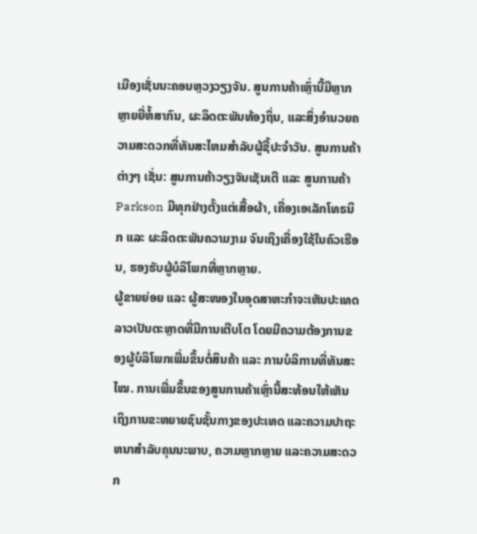ເມືອງເຊັ່ນນະຄອນຫຼວງວຽງຈັນ. ສູນການຄ້າເຫຼົ່ານີ້ມີຫຼາກຫຼາຍຍີ່ຫໍ້ສາກົນ, ຜະລິດຕະພັນທ້ອງຖິ່ນ, ແລະສິ່ງອໍານວຍຄວາມສະດວກທີ່ທັນສະໄຫມສໍາລັບຜູ້ຊື້ປະຈໍາວັນ. ສູນການຄ້າຕ່າງໆ ເຊັ່ນ: ສູນການຄ້າວຽງຈັນເຊັນເຕີ ແລະ ສູນການຄ້າ Parkson ມີທຸກຢ່າງຕັ້ງແຕ່ເສື້ອຜ້າ, ເຄື່ອງເອເລັກໂທຣນິກ ແລະ ຜະລິດຕະພັນຄວາມງາມ ຈົນເຖິງເຄື່ອງໃຊ້ໃນຄົວເຮືອນ, ຮອງຮັບຜູ້ບໍລິໂພກທີ່ຫຼາກຫຼາຍ.
ຜູ້ຂາຍຍ່ອຍ ແລະ ຜູ້ສະໜອງໃນອຸດສາຫະກຳຈະເຫັນປະເທດລາວເປັນຕະຫຼາດທີ່ມີການເຕີບໂຕ ໂດຍມີຄວາມຕ້ອງການຂອງຜູ້ບໍລິໂພກເພີ່ມຂຶ້ນຕໍ່ສິນຄ້າ ແລະ ການບໍລິການທີ່ທັນສະໄໝ. ການເພີ່ມຂຶ້ນຂອງສູນການຄ້າເຫຼົ່ານີ້ສະທ້ອນໃຫ້ເຫັນເຖິງການຂະຫຍາຍຊົນຊັ້ນກາງຂອງປະເທດ ແລະຄວາມປາຖະຫນາສໍາລັບຄຸນນະພາບ, ຄວາມຫຼາກຫຼາຍ ແລະຄວາມສະດວກ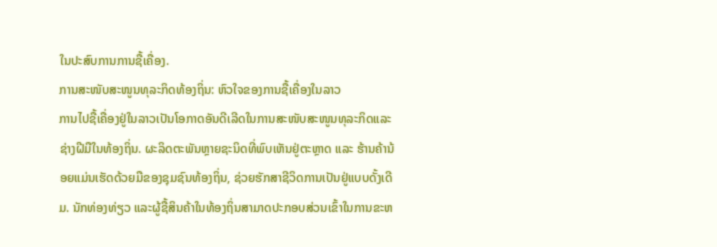ໃນປະສົບການການຊື້ເຄື່ອງ.
ການສະໜັບສະໜູນທຸລະກິດທ້ອງຖິ່ນ: ຫົວໃຈຂອງການຊື້ເຄື່ອງໃນລາວ
ການໄປຊື້ເຄື່ອງຢູ່ໃນລາວເປັນໂອກາດອັນດີເລີດໃນການສະໜັບສະໜູນທຸລະກິດແລະຊ່າງຝີມືໃນທ້ອງຖິ່ນ. ຜະລິດຕະພັນຫຼາຍຊະນິດທີ່ພົບເຫັນຢູ່ຕະຫຼາດ ແລະ ຮ້ານຄ້ານ້ອຍແມ່ນເຮັດດ້ວຍມືຂອງຊຸມຊົນທ້ອງຖິ່ນ, ຊ່ວຍຮັກສາຊີວິດການເປັນຢູ່ແບບດັ້ງເດີມ. ນັກທ່ອງທ່ຽວ ແລະຜູ້ຊື້ສິນຄ້າໃນທ້ອງຖິ່ນສາມາດປະກອບສ່ວນເຂົ້າໃນການຂະຫ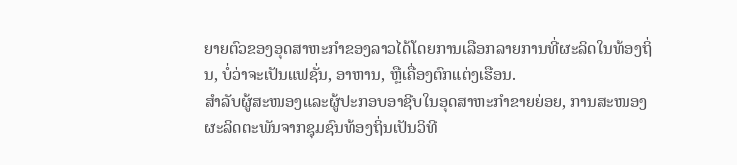ຍາຍຕົວຂອງອຸດສາຫະກໍາຂອງລາວໄດ້ໂດຍການເລືອກລາຍການທີ່ຜະລິດໃນທ້ອງຖິ່ນ, ບໍ່ວ່າຈະເປັນແຟຊັ່ນ, ອາຫານ, ຫຼືເຄື່ອງຕົກແຕ່ງເຮືອນ.
ສຳລັບຜູ້ສະໜອງແລະຜູ້ປະກອບອາຊີບໃນອຸດສາຫະກຳຂາຍຍ່ອຍ, ການສະໜອງຜະລິດຕະພັນຈາກຊຸມຊົນທ້ອງຖິ່ນເປັນວິທີ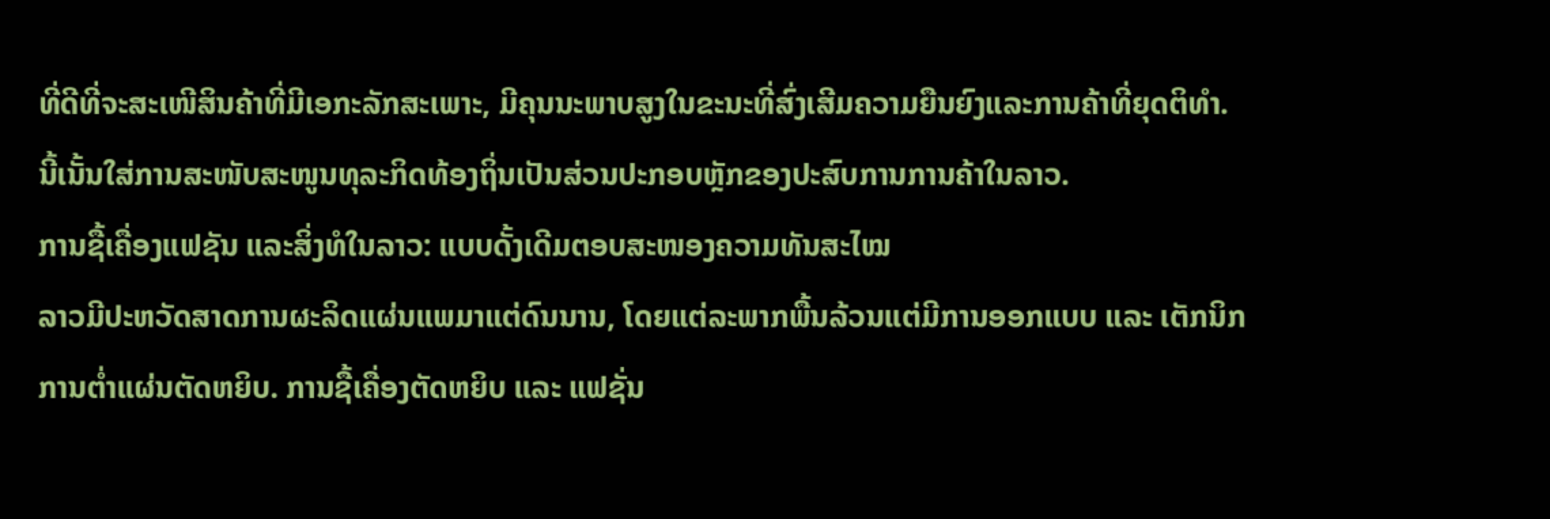ທີ່ດີທີ່ຈະສະເໜີສິນຄ້າທີ່ມີເອກະລັກສະເພາະ, ມີຄຸນນະພາບສູງໃນຂະນະທີ່ສົ່ງເສີມຄວາມຍືນຍົງແລະການຄ້າທີ່ຍຸດຕິທຳ. ນີ້ເນັ້ນໃສ່ການສະໜັບສະໜູນທຸລະກິດທ້ອງຖິ່ນເປັນສ່ວນປະກອບຫຼັກຂອງປະສົບການການຄ້າໃນລາວ.
ການຊື້ເຄື່ອງແຟຊັນ ແລະສິ່ງທໍໃນລາວ: ແບບດັ້ງເດີມຕອບສະໜອງຄວາມທັນສະໄໝ
ລາວມີປະຫວັດສາດການຜະລິດແຜ່ນແພມາແຕ່ດົນນານ, ໂດຍແຕ່ລະພາກພື້ນລ້ວນແຕ່ມີການອອກແບບ ແລະ ເຕັກນິກການຕ່ຳແຜ່ນຕັດຫຍິບ. ການຊື້ເຄື່ອງຕັດຫຍິບ ແລະ ແຟຊັ່ນ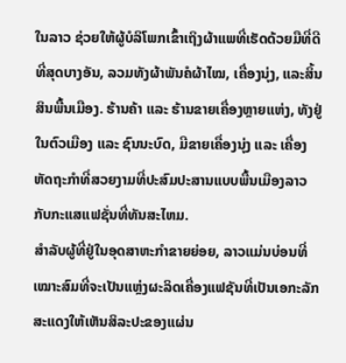ໃນລາວ ຊ່ວຍໃຫ້ຜູ້ບໍລິໂພກເຂົ້າເຖິງຜ້າແພທີ່ເຮັດດ້ວຍມືທີ່ດີທີ່ສຸດບາງອັນ, ລວມທັງຜ້າພັນຄໍຜ້າໄໝ, ເຄື່ອງນຸ່ງ, ແລະສິ້ນສິນພື້ນເມືອງ. ຮ້ານຄ້າ ແລະ ຮ້ານຂາຍເຄື່ອງຫຼາຍແຫ່ງ, ທັງຢູ່ໃນຕົວເມືອງ ແລະ ຊົນນະບົດ, ມີຂາຍເຄື່ອງນຸ່ງ ແລະ ເຄື່ອງຫັດຖະກໍາທີ່ສວຍງາມທີ່ປະສົມປະສານແບບພື້ນເມືອງລາວກັບກະແສແຟຊັ່ນທີ່ທັນສະໄຫມ.
ສຳລັບຜູ້ທີ່ຢູ່ໃນອຸດສາຫະກຳຂາຍຍ່ອຍ, ລາວແມ່ນບ່ອນທີ່ເໝາະສົມທີ່ຈະເປັນແຫຼ່ງຜະລິດເຄື່ອງແຟຊັນທີ່ເປັນເອກະລັກສະແດງໃຫ້ເຫັນສິລະປະຂອງແຜ່ນ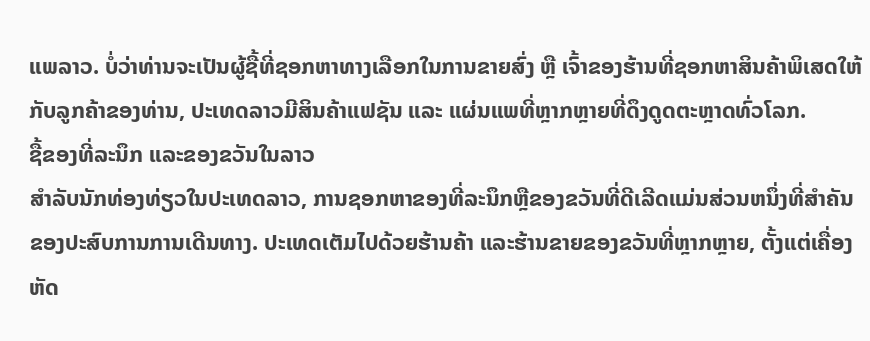ແພລາວ. ບໍ່ວ່າທ່ານຈະເປັນຜູ້ຊື້ທີ່ຊອກຫາທາງເລືອກໃນການຂາຍສົ່ງ ຫຼື ເຈົ້າຂອງຮ້ານທີ່ຊອກຫາສິນຄ້າພິເສດໃຫ້ກັບລູກຄ້າຂອງທ່ານ, ປະເທດລາວມີສິນຄ້າແຟຊັນ ແລະ ແຜ່ນແພທີ່ຫຼາກຫຼາຍທີ່ດຶງດູດຕະຫຼາດທົ່ວໂລກ.
ຊື້ຂອງທີ່ລະນຶກ ແລະຂອງຂວັນໃນລາວ
ສຳລັບນັກທ່ອງທ່ຽວໃນປະເທດລາວ, ການຊອກຫາຂອງທີ່ລະນຶກຫຼືຂອງຂວັນທີ່ດີເລີດແມ່ນສ່ວນຫນຶ່ງທີ່ສໍາຄັນຂອງປະສົບການການເດີນທາງ. ປະເທດເຕັມໄປດ້ວຍຮ້ານຄ້າ ແລະຮ້ານຂາຍຂອງຂວັນທີ່ຫຼາກຫຼາຍ, ຕັ້ງແຕ່ເຄື່ອງຫັດ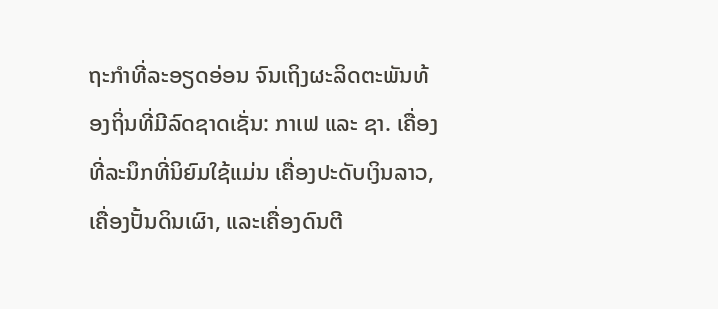ຖະກໍາທີ່ລະອຽດອ່ອນ ຈົນເຖິງຜະລິດຕະພັນທ້ອງຖິ່ນທີ່ມີລົດຊາດເຊັ່ນ: ກາເຟ ແລະ ຊາ. ເຄື່ອງທີ່ລະນຶກທີ່ນິຍົມໃຊ້ແມ່ນ ເຄື່ອງປະດັບເງິນລາວ, ເຄື່ອງປັ້ນດິນເຜົາ, ແລະເຄື່ອງດົນຕີ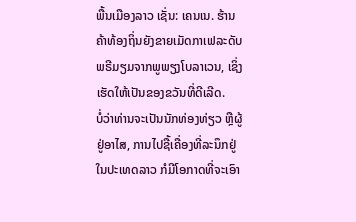ພື້ນເມືອງລາວ ເຊັ່ນ: ເຄນເນ. ຮ້ານຄ້າທ້ອງຖິ່ນຍັງຂາຍເມັດກາເຟລະດັບພຣີມຽມຈາກພູພຽງໂບລາເວນ, ເຊິ່ງເຮັດໃຫ້ເປັນຂອງຂວັນທີ່ດີເລີດ.
ບໍ່ວ່າທ່ານຈະເປັນນັກທ່ອງທ່ຽວ ຫຼືຜູ້ຢູ່ອາໄສ, ການໄປຊື້ເຄື່ອງທີ່ລະນຶກຢູ່ໃນປະເທດລາວ ກໍມີໂອກາດທີ່ຈະເອົາ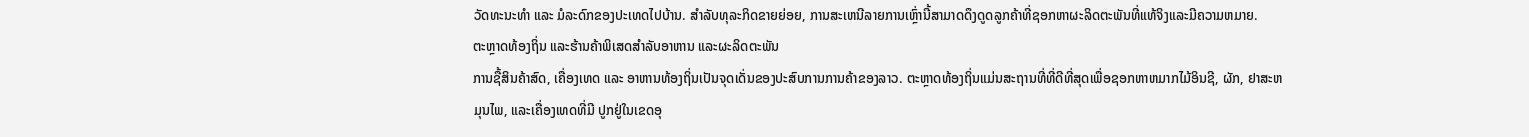ວັດທະນະທຳ ແລະ ມໍລະດົກຂອງປະເທດໄປບ້ານ. ສໍາລັບທຸລະກິດຂາຍຍ່ອຍ, ການສະເຫນີລາຍການເຫຼົ່ານີ້ສາມາດດຶງດູດລູກຄ້າທີ່ຊອກຫາຜະລິດຕະພັນທີ່ແທ້ຈິງແລະມີຄວາມຫມາຍ.
ຕະຫຼາດທ້ອງຖິ່ນ ແລະຮ້ານຄ້າພິເສດສຳລັບອາຫານ ແລະຜະລິດຕະພັນ
ການຊື້ສິນຄ້າສົດ, ເຄື່ອງເທດ ແລະ ອາຫານທ້ອງຖິ່ນເປັນຈຸດເດັ່ນຂອງປະສົບການການຄ້າຂອງລາວ. ຕະຫຼາດທ້ອງຖິ່ນແມ່ນສະຖານທີ່ທີ່ດີທີ່ສຸດເພື່ອຊອກຫາຫມາກໄມ້ອິນຊີ, ຜັກ, ຢາສະຫມຸນໄພ, ແລະເຄື່ອງເທດທີ່ມີ ປູກຢູ່ໃນເຂດອຸ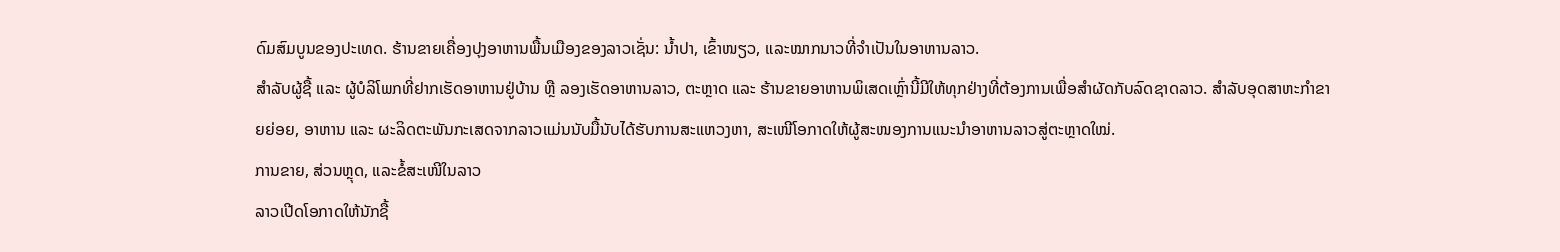ດົມສົມບູນຂອງປະເທດ. ຮ້ານຂາຍເຄື່ອງປຸງອາຫານພື້ນເມືອງຂອງລາວເຊັ່ນ: ນ້ຳປາ, ເຂົ້າໜຽວ, ແລະໝາກນາວທີ່ຈຳເປັນໃນອາຫານລາວ.
ສຳລັບຜູ້ຊື້ ແລະ ຜູ້ບໍລິໂພກທີ່ຢາກເຮັດອາຫານຢູ່ບ້ານ ຫຼື ລອງເຮັດອາຫານລາວ, ຕະຫຼາດ ແລະ ຮ້ານຂາຍອາຫານພິເສດເຫຼົ່ານີ້ມີໃຫ້ທຸກຢ່າງທີ່ຕ້ອງການເພື່ອສຳຜັດກັບລົດຊາດລາວ. ສຳລັບອຸດສາຫະກຳຂາຍຍ່ອຍ, ອາຫານ ແລະ ຜະລິດຕະພັນກະເສດຈາກລາວແມ່ນນັບມື້ນັບໄດ້ຮັບການສະແຫວງຫາ, ສະເໜີໂອກາດໃຫ້ຜູ້ສະໜອງການແນະນຳອາຫານລາວສູ່ຕະຫຼາດໃໝ່.
ການຂາຍ, ສ່ວນຫຼຸດ, ແລະຂໍ້ສະເໜີໃນລາວ
ລາວເປີດໂອກາດໃຫ້ນັກຊື້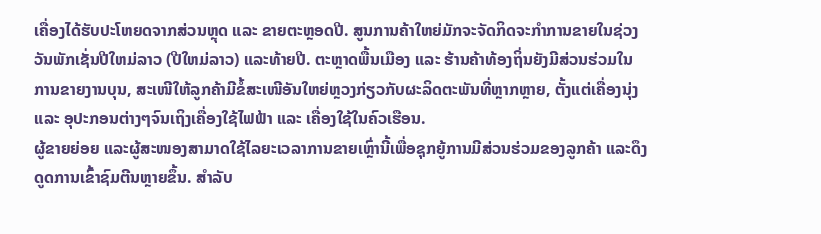ເຄື່ອງໄດ້ຮັບປະໂຫຍດຈາກສ່ວນຫຼຸດ ແລະ ຂາຍຕະຫຼອດປີ. ສູນການຄ້າໃຫຍ່ມັກຈະຈັດກິດຈະກໍາການຂາຍໃນຊ່ວງວັນພັກເຊັ່ນປີໃຫມ່ລາວ (ປີໃຫມ່ລາວ) ແລະທ້າຍປີ. ຕະຫຼາດພື້ນເມືອງ ແລະ ຮ້ານຄ້າທ້ອງຖິ່ນຍັງມີສ່ວນຮ່ວມໃນການຂາຍງານບຸນ, ສະເໜີໃຫ້ລູກຄ້າມີຂໍ້ສະເໜີອັນໃຫຍ່ຫຼວງກ່ຽວກັບຜະລິດຕະພັນທີ່ຫຼາກຫຼາຍ, ຕັ້ງແຕ່ເຄື່ອງນຸ່ງ ແລະ ອຸປະກອນຕ່າງໆຈົນເຖິງເຄື່ອງໃຊ້ໄຟຟ້າ ແລະ ເຄື່ອງໃຊ້ໃນຄົວເຮືອນ.
ຜູ້ຂາຍຍ່ອຍ ແລະຜູ້ສະໜອງສາມາດໃຊ້ໄລຍະເວລາການຂາຍເຫຼົ່ານີ້ເພື່ອຊຸກຍູ້ການມີສ່ວນຮ່ວມຂອງລູກຄ້າ ແລະດຶງດູດການເຂົ້າຊົມຕີນຫຼາຍຂຶ້ນ. ສໍາລັບ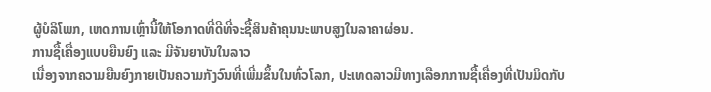ຜູ້ບໍລິໂພກ, ເຫດການເຫຼົ່ານີ້ໃຫ້ໂອກາດທີ່ດີທີ່ຈະຊື້ສິນຄ້າຄຸນນະພາບສູງໃນລາຄາຜ່ອນ.
ການຊື້ເຄື່ອງແບບຍືນຍົງ ແລະ ມີຈັນຍາບັນໃນລາວ
ເນື່ອງຈາກຄວາມຍືນຍົງກາຍເປັນຄວາມກັງວົນທີ່ເພີ່ມຂຶ້ນໃນທົ່ວໂລກ, ປະເທດລາວມີທາງເລືອກການຊື້ເຄື່ອງທີ່ເປັນມິດກັບ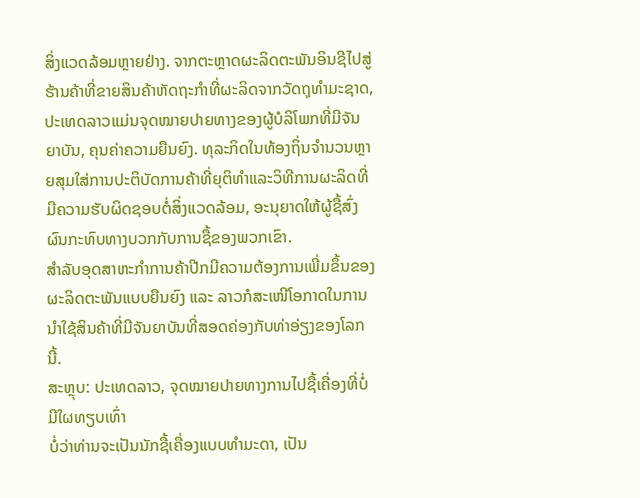ສິ່ງແວດລ້ອມຫຼາຍຢ່າງ. ຈາກຕະຫຼາດຜະລິດຕະພັນອິນຊີໄປສູ່ຮ້ານຄ້າທີ່ຂາຍສິນຄ້າຫັດຖະກຳທີ່ຜະລິດຈາກວັດຖຸທຳມະຊາດ, ປະເທດລາວແມ່ນຈຸດໝາຍປາຍທາງຂອງຜູ້ບໍລິໂພກທີ່ມີຈັນຍາບັນ, ຄຸນຄ່າຄວາມຍືນຍົງ. ທຸລະກິດໃນທ້ອງຖິ່ນຈໍານວນຫຼາຍສຸມໃສ່ການປະຕິບັດການຄ້າທີ່ຍຸຕິທໍາແລະວິທີການຜະລິດທີ່ມີຄວາມຮັບຜິດຊອບຕໍ່ສິ່ງແວດລ້ອມ, ອະນຸຍາດໃຫ້ຜູ້ຊື້ສົ່ງຜົນກະທົບທາງບວກກັບການຊື້ຂອງພວກເຂົາ.
ສຳລັບອຸດສາຫະກຳການຄ້າປີກມີຄວາມຕ້ອງການເພີ່ມຂຶ້ນຂອງຜະລິດຕະພັນແບບຍືນຍົງ ແລະ ລາວກໍສະເໜີໂອກາດໃນການນຳໃຊ້ສິນຄ້າທີ່ມີຈັນຍາບັນທີ່ສອດຄ່ອງກັບທ່າອ່ຽງຂອງໂລກນີ້.
ສະຫຼຸບ: ປະເທດລາວ, ຈຸດໝາຍປາຍທາງການໄປຊື້ເຄື່ອງທີ່ບໍ່ມີໃຜທຽບເທົ່າ
ບໍ່ວ່າທ່ານຈະເປັນນັກຊື້ເຄື່ອງແບບທຳມະດາ, ເປັນ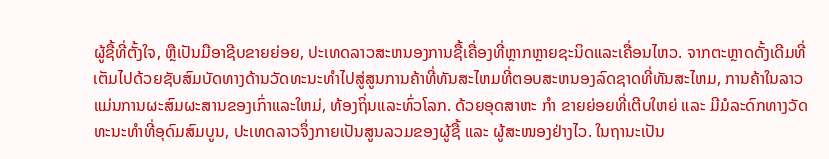ຜູ້ຊື້ທີ່ຕັ້ງໃຈ, ຫຼືເປັນມືອາຊີບຂາຍຍ່ອຍ, ປະເທດລາວສະຫນອງການຊື້ເຄື່ອງທີ່ຫຼາກຫຼາຍຊະນິດແລະເຄື່ອນໄຫວ. ຈາກຕະຫຼາດດັ້ງເດີມທີ່ເຕັມໄປດ້ວຍຊັບສົມບັດທາງດ້ານວັດທະນະທໍາໄປສູ່ສູນການຄ້າທີ່ທັນສະໄຫມທີ່ຕອບສະຫນອງລົດຊາດທີ່ທັນສະໄຫມ, ການຄ້າໃນລາວແມ່ນການຜະສົມຜະສານຂອງເກົ່າແລະໃຫມ່, ທ້ອງຖິ່ນແລະທົ່ວໂລກ. ດ້ວຍອຸດສາຫະ ກຳ ຂາຍຍ່ອຍທີ່ເຕີບໃຫຍ່ ແລະ ມີມໍລະດົກທາງວັດທະນະທຳທີ່ອຸດົມສົມບູນ, ປະເທດລາວຈຶ່ງກາຍເປັນສູນລວມຂອງຜູ້ຊື້ ແລະ ຜູ້ສະໜອງຢ່າງໄວ. ໃນຖານະເປັນ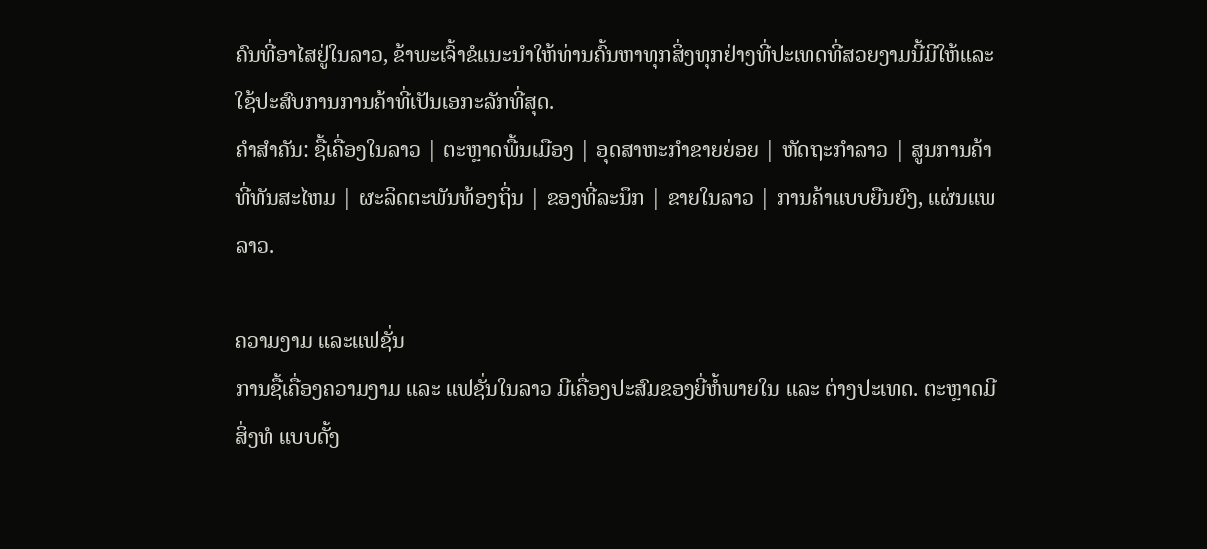ຄົນທີ່ອາໄສຢູ່ໃນລາວ, ຂ້າພະເຈົ້າຂໍແນະນໍາໃຫ້ທ່ານຄົ້ນຫາທຸກສິ່ງທຸກຢ່າງທີ່ປະເທດທີ່ສວຍງາມນີ້ມີໃຫ້ແລະໃຊ້ປະສົບການການຄ້າທີ່ເປັນເອກະລັກທີ່ສຸດ.
ຄໍາສໍາຄັນ: ຊື້ເຄື່ອງໃນລາວ | ຕະຫຼາດພື້ນເມືອງ | ອຸດສາຫະກໍາຂາຍຍ່ອຍ | ຫັດຖະກຳລາວ | ສູນການຄ້າທີ່ທັນສະໄຫມ | ຜະລິດຕະພັນທ້ອງຖິ່ນ | ຂອງທີ່ລະນຶກ | ຂາຍໃນລາວ | ການຄ້າແບບຍືນຍົງ, ແຜ່ນແພລາວ.

ຄວາມງາມ ແລະແຟຊັ່ນ
ການຊື້ເຄື່ອງຄວາມງາມ ແລະ ແຟຊັ່ນໃນລາວ ມີເຄື່ອງປະສົມຂອງຍີ່ຫໍ້ພາຍໃນ ແລະ ຕ່າງປະເທດ. ຕະຫຼາດມີ ສິ່ງທໍ ແບບດັ້ງ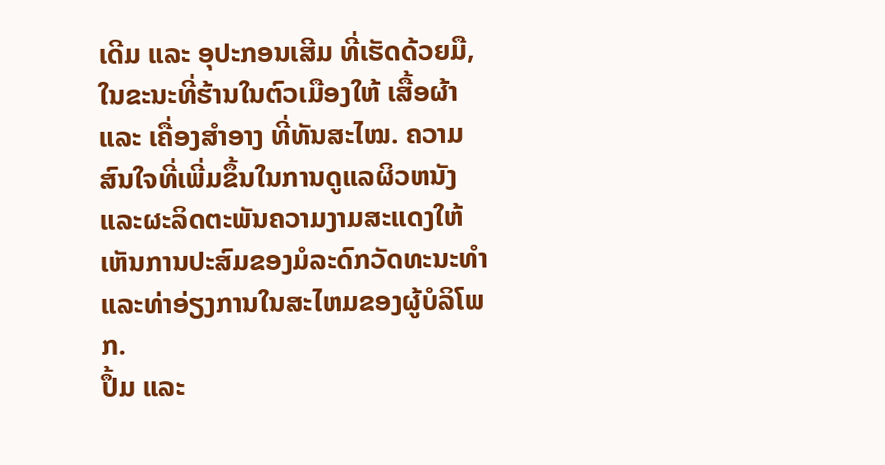ເດີມ ແລະ ອຸປະກອນເສີມ ທີ່ເຮັດດ້ວຍມື, ໃນຂະນະທີ່ຮ້ານໃນຕົວເມືອງໃຫ້ ເສື້ອຜ້າ ແລະ ເຄື່ອງສຳອາງ ທີ່ທັນສະໄໝ. ຄວາມສົນໃຈທີ່ເພີ່ມຂຶ້ນໃນການດູແລຜິວຫນັງແລະຜະລິດຕະພັນຄວາມງາມສະແດງໃຫ້ເຫັນການປະສົມຂອງມໍລະດົກວັດທະນະທໍາແລະທ່າອ່ຽງການໃນສະໄຫມຂອງຜູ້ບໍລິໂພກ.
ປຶ້ມ ແລະ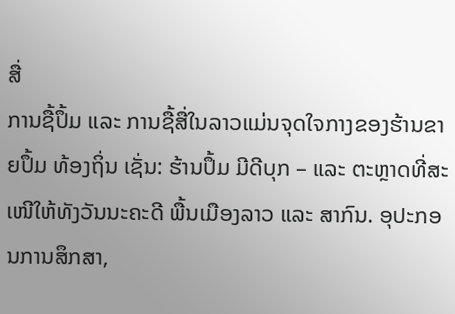ສື່
ການຊື້ປຶ້ມ ແລະ ການຊື້ສື່ໃນລາວແມ່ນຈຸດໃຈກາງຂອງຮ້ານຂາຍປຶ້ມ ທ້ອງຖິ່ນ ເຊັ່ນ: ຮ້ານປຶ້ມ ມີດີບຸກ – ແລະ ຕະຫຼາດທີ່ສະເໜີໃຫ້ທັງວັນນະຄະດີ ພື້ນເມືອງລາວ ແລະ ສາກົນ. ອຸປະກອນການສຶກສາ,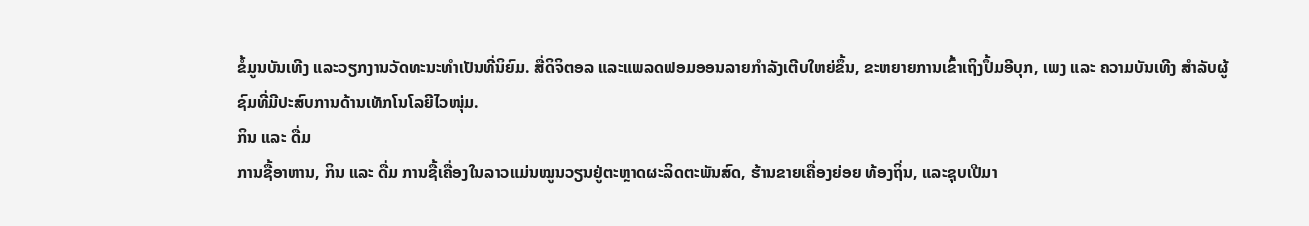ຂໍ້ມູນບັນເທີງ ແລະວຽກງານວັດທະນະທໍາເປັນທີ່ນິຍົມ. ສື່ດິຈິຕອລ ແລະແພລດຟອມອອນລາຍກຳລັງເຕີບໃຫຍ່ຂຶ້ນ, ຂະຫຍາຍການເຂົ້າເຖິງປຶ້ມອີບຸກ, ເພງ ແລະ ຄວາມບັນເທີງ ສໍາລັບຜູ້ຊົມທີ່ມີປະສົບການດ້ານເທັກໂນໂລຍີໄວໜຸ່ມ.
ກິນ ແລະ ດື່ມ
ການຊື້ອາຫານ, ກິນ ແລະ ດື່ມ ການຊື້ເຄື່ອງໃນລາວແມ່ນໝູນວຽນຢູ່ຕະຫຼາດຜະລິດຕະພັນສົດ, ຮ້ານຂາຍເຄື່ອງຍ່ອຍ ທ້ອງຖິ່ນ, ແລະຊຸບເປີມາ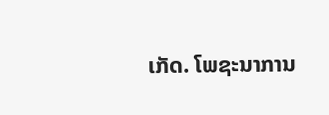ເກັດ. ໂພຊະນາການ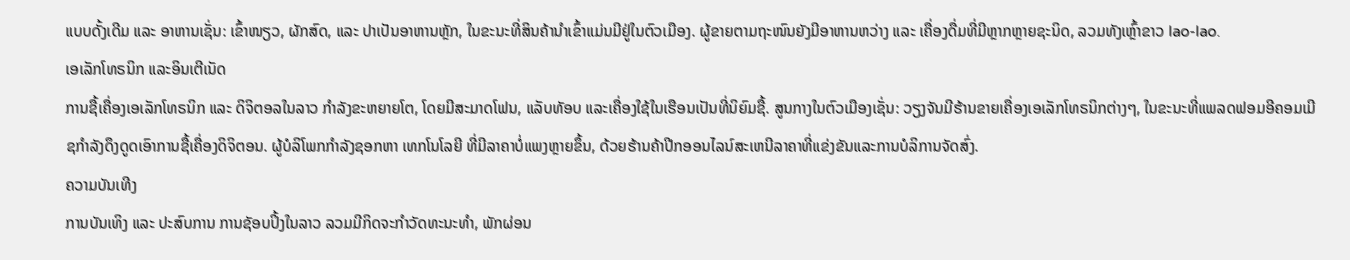ແບບດັ້ງເດີມ ແລະ ອາຫານເຊັ່ນ: ເຂົ້າໜຽວ, ຜັກສົດ, ແລະ ປາເປັນອາຫານຫຼັກ, ໃນຂະນະທີ່ສິນຄ້ານຳເຂົ້າແມ່ນມີຢູ່ໃນຕົວເມືອງ. ຜູ້ຂາຍຕາມຖະໜົນຍັງມີອາຫານຫວ່າງ ແລະ ເຄື່ອງດື່ມທີ່ມີຫຼາກຫຼາຍຊະນິດ, ລວມທັງເຫຼົ້າຂາວ lao-lao.
ເອເລັກໂທຣນິກ ແລະອິນເຕີເນັດ
ການຊື້ເຄື່ອງເອເລັກໂທຣນິກ ແລະ ດິຈິຕອລໃນລາວ ກໍາລັງຂະຫຍາຍໂຕ, ໂດຍມີສະມາດໂຟນ, ແລັບທັອບ ແລະເຄື່ອງໃຊ້ໃນເຮືອນເປັນທີ່ນິຍົມຊື້. ສູນກາງໃນຕົວເມືອງເຊັ່ນ: ວຽງຈັນມີຮ້ານຂາຍເຄື່ອງເອເລັກໂທຣນິກຕ່າງໆ, ໃນຂະນະທີ່ແພລດຟອມອີຄອມເມີຊກຳລັງດຶງດູດເອົາການຊື້ເຄື່ອງດິຈິຕອນ. ຜູ້ບໍລິໂພກກໍາລັງຊອກຫາ ເທກໂນໂລຍີ ທີ່ມີລາຄາບໍ່ແພງຫຼາຍຂຶ້ນ, ດ້ວຍຮ້ານຄ້າປີກອອນໄລນ໌ສະເຫນີລາຄາທີ່ແຂ່ງຂັນແລະການບໍລິການຈັດສົ່ງ.
ຄວາມບັນເທີງ
ການບັນເທິງ ແລະ ປະສົບການ ການຊັອບປິ້ງໃນລາວ ລວມມີກິດຈະກໍາວັດທະນະທໍາ, ພັກຜ່ອນ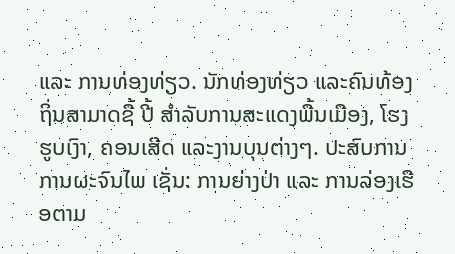ແລະ ການທ່ອງທ່ຽວ. ນັກທ່ອງທ່ຽວ ແລະຄົນທ້ອງຖິ່ນສາມາດຊື້ ປີ້ ສໍາລັບການສະແດງພື້ນເມືອງ, ໂຮງຮູບເງົາ, ຄອນເສີດ ແລະງານບຸນຕ່າງໆ. ປະສົບການ ການຜະຈົນໄພ ເຊັ່ນ: ການຍ່າງປ່າ ແລະ ການລ່ອງເຮືອຕາມ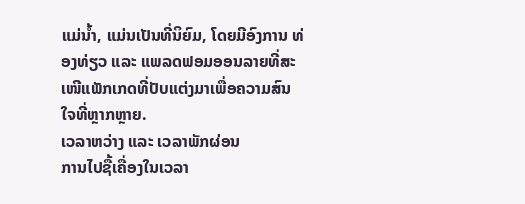ແມ່ນ້ຳ, ແມ່ນເປັນທີ່ນິຍົມ, ໂດຍມີອົງການ ທ່ອງທ່ຽວ ແລະ ແພລດຟອມອອນລາຍທີ່ສະເໜີແພັກເກດທີ່ປັບແຕ່ງມາເພື່ອຄວາມສົນໃຈທີ່ຫຼາກຫຼາຍ.
ເວລາຫວ່າງ ແລະ ເວລາພັກຜ່ອນ
ການໄປຊື້ເຄື່ອງໃນເວລາ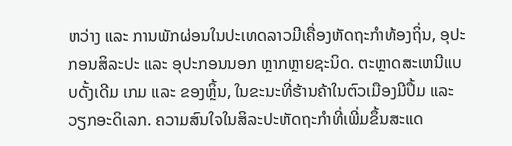ຫວ່າງ ແລະ ການພັກຜ່ອນໃນປະເທດລາວມີເຄື່ອງຫັດຖະກຳທ້ອງຖິ່ນ, ອຸປະກອນສິລະປະ ແລະ ອຸປະກອນນອກ ຫຼາກຫຼາຍຊະນິດ. ຕະຫຼາດສະເຫນີແບບດັ້ງເດີມ ເກມ ແລະ ຂອງຫຼິ້ນ, ໃນຂະນະທີ່ຮ້ານຄ້າໃນຕົວເມືອງມີປຶ້ມ ແລະວຽກອະດິເລກ. ຄວາມສົນໃຈໃນສິລະປະຫັດຖະກຳທີ່ເພີ່ມຂຶ້ນສະແດ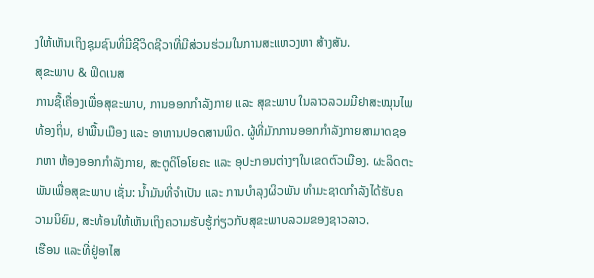ງໃຫ້ເຫັນເຖິງຊຸມຊົນທີ່ມີຊີວິດຊີວາທີ່ມີສ່ວນຮ່ວມໃນການສະແຫວງຫາ ສ້າງສັນ.
ສຸຂະພາບ & ຟິດເນສ
ການຊື້ເຄື່ອງເພື່ອສຸຂະພາບ, ການອອກກຳລັງກາຍ ແລະ ສຸຂະພາບ ໃນລາວລວມມີຢາສະໝຸນໄພທ້ອງຖິ່ນ, ຢາພື້ນເມືອງ ແລະ ອາຫານປອດສານພິດ. ຜູ້ທີ່ມັກການອອກກຳລັງກາຍສາມາດຊອກຫາ ຫ້ອງອອກກຳລັງກາຍ, ສະຕູດິໂອໂຍຄະ ແລະ ອຸປະກອນຕ່າງໆໃນເຂດຕົວເມືອງ. ຜະລິດຕະພັນເພື່ອສຸຂະພາບ ເຊັ່ນ: ນໍ້າມັນທີ່ຈຳເປັນ ແລະ ການບຳລຸງຜິວພັນ ທຳມະຊາດກຳລັງໄດ້ຮັບຄວາມນິຍົມ, ສະທ້ອນໃຫ້ເຫັນເຖິງຄວາມຮັບຮູ້ກ່ຽວກັບສຸຂະພາບລວມຂອງຊາວລາວ.
ເຮືອນ ແລະທີ່ຢູ່ອາໄສ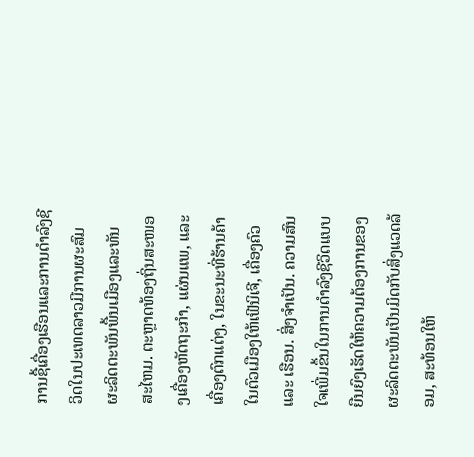ການຊື້ເຄື່ອງເຮືອນແລະການດຳລົງຊີວິດໃນປະເທດລາວມີການຜະສົມຜະລິດຕະພັນພື້ນເມືອງແລະທັນສະໄຫມ. ຕະຫຼາດທ້ອງຖິ່ນສະໜອງເຄື່ອງຫັດຖະກຳ, ແຜ່ນແພ, ແລະ ເຄື່ອງຕົກແຕ່ງ, ໃນຂະນະທີ່ຮ້ານຄ້າໃນຕົວເມືອງໃຫ້ເຟີນິເຈີ, ເຄື່ອງຄົວ ແລະ ເຮືອນ. ສິ່ງຈໍາເປັນ. ຄວາມສົນໃຈເພີ່ມຂຶ້ນໃນການດໍາລົງຊີວິດແບບຍືນຍົງເຮັດໃຫ້ຄວາມຕ້ອງການຂອງຜະລິດຕະພັນເປັນມິດກັບສິ່ງແວດລ້ອມ, ສະທ້ອນໃຫ້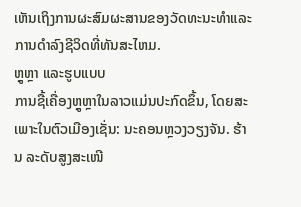ເຫັນເຖິງການຜະສົມຜະສານຂອງວັດທະນະທໍາແລະການດໍາລົງຊີວິດທີ່ທັນສະໄຫມ.
ຫຼູຫຼາ ແລະຮູບແບບ
ການຊື້ເຄື່ອງຫຼູຫຼາໃນລາວແມ່ນປະກົດຂຶ້ນ, ໂດຍສະເພາະໃນຕົວເມືອງເຊັ່ນ: ນະຄອນຫຼວງວຽງຈັນ. ຮ້ານ ລະດັບສູງສະເໜີ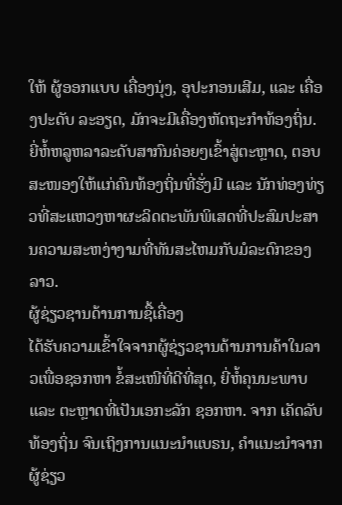ໃຫ້ ຜູ້ອອກແບບ ເຄື່ອງນຸ່ງ, ອຸປະກອນເສີມ, ແລະ ເຄື່ອງປະດັບ ລະອຽດ, ມັກຈະມີເຄື່ອງຫັດຖະກໍາທ້ອງຖິ່ນ. ຍີ່ຫໍ້ຫລູຫລາລະດັບສາກົນຄ່ອຍໆເຂົ້າສູ່ຕະຫຼາດ, ຕອບສະໜອງໃຫ້ແກ່ຄົນທ້ອງຖິ່ນທີ່ຮັ່ງມີ ແລະ ນັກທ່ອງທ່ຽວທີ່ສະແຫວງຫາຜະລິດຕະພັນພິເສດທີ່ປະສົມປະສານຄວາມສະຫງ່າງາມທີ່ທັນສະໄຫມກັບມໍລະດົກຂອງລາວ.
ຜູ້ຊ່ຽວຊານດ້ານການຊື້ເຄື່ອງ
ໄດ້ຮັບຄວາມເຂົ້າໃຈຈາກຜູ້ຊ່ຽວຊານດ້ານການຄ້າໃນລາວເພື່ອຊອກຫາ ຂໍ້ສະເໜີທີ່ດີທີ່ສຸດ, ຍີ່ຫໍ້ຄຸນນະພາບ ແລະ ຕະຫຼາດທີ່ເປັນເອກະລັກ ຊອກຫາ. ຈາກ ເຄັດລັບທ້ອງຖິ່ນ ຈົນເຖິງການແນະນຳແບຣນ, ຄຳແນະນຳຈາກຜູ້ຊ່ຽວ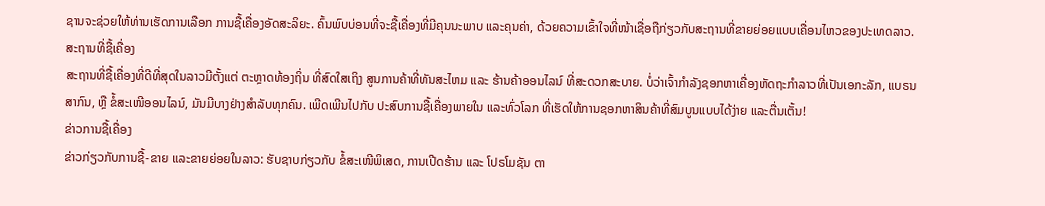ຊານຈະຊ່ວຍໃຫ້ທ່ານເຮັດການເລືອກ ການຊື້ເຄື່ອງອັດສະລິຍະ. ຄົ້ນພົບບ່ອນທີ່ຈະຊື້ເຄື່ອງທີ່ມີຄຸນນະພາບ ແລະຄຸນຄ່າ, ດ້ວຍຄວາມເຂົ້າໃຈທີ່ໜ້າເຊື່ອຖືກ່ຽວກັບສະຖານທີ່ຂາຍຍ່ອຍແບບເຄື່ອນໄຫວຂອງປະເທດລາວ.
ສະຖານທີ່ຊື້ເຄື່ອງ
ສະຖານທີ່ຊື້ເຄື່ອງທີ່ດີທີ່ສຸດໃນລາວມີຕັ້ງແຕ່ ຕະຫຼາດທ້ອງຖິ່ນ ທີ່ສົດໃສເຖິງ ສູນການຄ້າທີ່ທັນສະໄຫມ ແລະ ຮ້ານຄ້າອອນໄລນ໌ ທີ່ສະດວກສະບາຍ. ບໍ່ວ່າເຈົ້າກຳລັງຊອກຫາເຄື່ອງຫັດຖະກຳລາວທີ່ເປັນເອກະລັກ, ແບຣນສາກົນ, ຫຼື ຂໍ້ສະເໜີອອນໄລນ໌, ມັນມີບາງຢ່າງສຳລັບທຸກຄົນ. ເພີດເພີນໄປກັບ ປະສົບການຊື້ເຄື່ອງພາຍໃນ ແລະທົ່ວໂລກ ທີ່ເຮັດໃຫ້ການຊອກຫາສິນຄ້າທີ່ສົມບູນແບບໄດ້ງ່າຍ ແລະຕື່ນເຕັ້ນ!
ຂ່າວການຊື້ເຄື່ອງ
ຂ່າວກ່ຽວກັບການຊື້-ຂາຍ ແລະຂາຍຍ່ອຍໃນລາວ: ຮັບຊາບກ່ຽວກັບ ຂໍ້ສະເໜີພິເສດ, ການເປີດຮ້ານ ແລະ ໂປຣໂມຊັນ ຕາ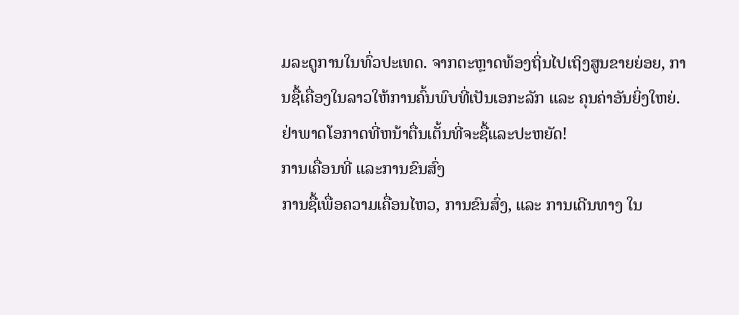ມລະດູການໃນທົ່ວປະເທດ. ຈາກຕະຫຼາດທ້ອງຖິ່ນໄປເຖິງສູນຂາຍຍ່ອຍ, ການຊື້ເຄື່ອງໃນລາວໃຫ້ການຄົ້ນພົບທີ່ເປັນເອກະລັກ ແລະ ຄຸນຄ່າອັນຍິ່ງໃຫຍ່. ຢ່າພາດໂອກາດທີ່ຫນ້າຕື່ນເຕັ້ນທີ່ຈະຊື້ແລະປະຫຍັດ!
ການເຄື່ອນທີ່ ແລະການຂົນສົ່ງ
ການຊື້ເພື່ອຄວາມເຄື່ອນໄຫວ, ການຂົນສົ່ງ, ແລະ ການເດີນທາງ ໃນ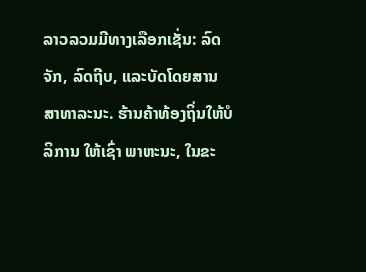ລາວລວມມີທາງເລືອກເຊັ່ນ: ລົດຈັກ, ລົດຖີບ, ແລະບັດໂດຍສານສາທາລະນະ. ຮ້ານຄ້າທ້ອງຖິ່ນໃຫ້ບໍລິການ ໃຫ້ເຊົ່າ ພາຫະນະ, ໃນຂະ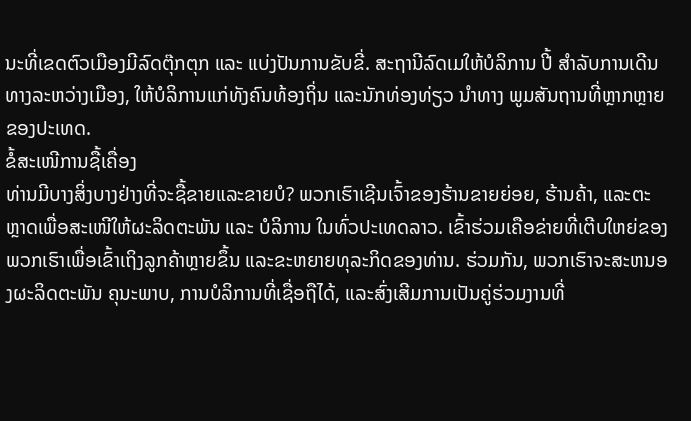ນະທີ່ເຂດຕົວເມືອງມີລົດຕຸ໊ກຕຸກ ແລະ ແບ່ງປັນການຂັບຂີ່. ສະຖານີລົດເມໃຫ້ບໍລິການ ປີ້ ສໍາລັບການເດີນທາງລະຫວ່າງເມືອງ, ໃຫ້ບໍລິການແກ່ທັງຄົນທ້ອງຖິ່ນ ແລະນັກທ່ອງທ່ຽວ ນໍາທາງ ພູມສັນຖານທີ່ຫຼາກຫຼາຍຂອງປະເທດ.
ຂໍ້ສະເໜີການຊື້ເຄື່ອງ
ທ່ານມີບາງສິ່ງບາງຢ່າງທີ່ຈະຊື້ຂາຍແລະຂາຍບໍ? ພວກເຮົາເຊີນເຈົ້າຂອງຮ້ານຂາຍຍ່ອຍ, ຮ້ານຄ້າ, ແລະຕະຫຼາດເພື່ອສະເໜີໃຫ້ຜະລິດຕະພັນ ແລະ ບໍລິການ ໃນທົ່ວປະເທດລາວ. ເຂົ້າຮ່ວມເຄືອຂ່າຍທີ່ເຕີບໃຫຍ່ຂອງພວກເຮົາເພື່ອເຂົ້າເຖິງລູກຄ້າຫຼາຍຂຶ້ນ ແລະຂະຫຍາຍທຸລະກິດຂອງທ່ານ. ຮ່ວມກັນ, ພວກເຮົາຈະສະຫນອງຜະລິດຕະພັນ ຄຸນະພາບ, ການບໍລິການທີ່ເຊື່ອຖືໄດ້, ແລະສົ່ງເສີມການເປັນຄູ່ຮ່ວມງານທີ່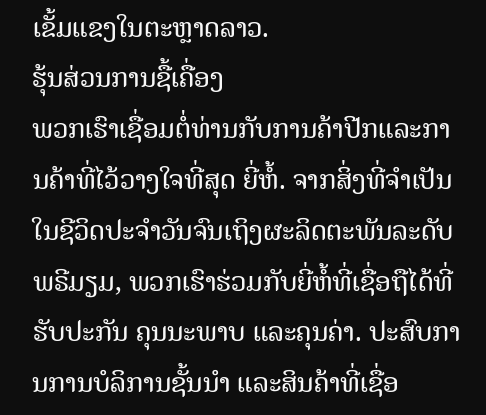ເຂັ້ມແຂງໃນຕະຫຼາດລາວ.
ຮຸ້ນສ່ວນການຊື້ເຄື່ອງ
ພວກເຮົາເຊື່ອມຕໍ່ທ່ານກັບການຄ້າປີກແລະການຄ້າທີ່ໄວ້ວາງໃຈທີ່ສຸດ ຍີ່ຫໍ້. ຈາກສິ່ງທີ່ຈຳເປັນໃນຊີວິດປະຈຳວັນຈົນເຖິງຜະລິດຕະພັນລະດັບພຣີມຽມ, ພວກເຮົາຮ່ວມກັບຍີ່ຫໍ້ທີ່ເຊື່ອຖືໄດ້ທີ່ ຮັບປະກັນ ຄຸນນະພາບ ແລະຄຸນຄ່າ. ປະສົບການການບໍລິການຊັ້ນນໍາ ແລະສິນຄ້າທີ່ເຊື່ອ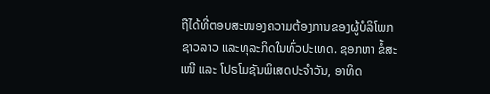ຖືໄດ້ທີ່ຕອບສະໜອງຄວາມຕ້ອງການຂອງຜູ້ບໍລິໂພກຊາວລາວ ແລະທຸລະກິດໃນທົ່ວປະເທດ. ຊອກຫາ ຂໍ້ສະເໜີ ແລະ ໂປຣໂມຊັນພິເສດປະຈຳວັນ, ອາທິດ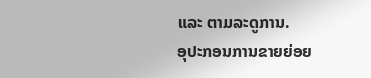ແລະ ຕາມລະດູການ.
ອຸປະກອນການຂາຍຍ່ອຍ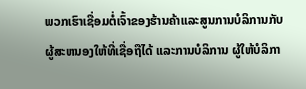ພວກເຮົາເຊື່ອມຕໍ່ເຈົ້າຂອງຮ້ານຄ້າແລະສູນການບໍລິການກັບ ຜູ້ສະຫນອງໃຫ້ທີ່ເຊື່ອຖືໄດ້ ແລະການບໍລິການ ຜູ້ໃຫ້ບໍລິກາ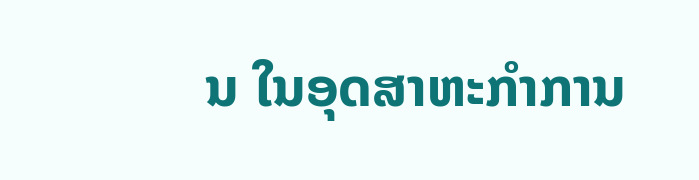ນ ໃນອຸດສາຫະກໍາການ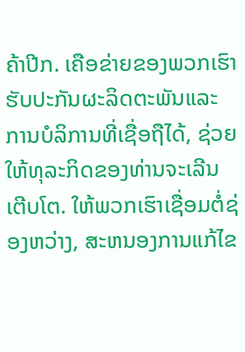ຄ້າປີກ. ເຄືອຂ່າຍຂອງພວກເຮົາຮັບປະກັນຜະລິດຕະພັນແລະການບໍລິການທີ່ເຊື່ອຖືໄດ້, ຊ່ວຍໃຫ້ທຸລະກິດຂອງທ່ານຈະເລີນເຕີບໂຕ. ໃຫ້ພວກເຮົາເຊື່ອມຕໍ່ຊ່ອງຫວ່າງ, ສະຫນອງການແກ້ໄຂ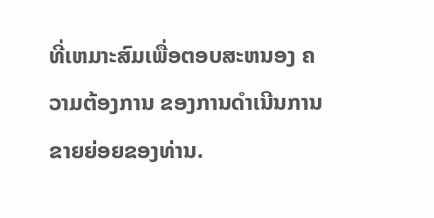ທີ່ເຫມາະສົມເພື່ອຕອບສະຫນອງ ຄວາມຕ້ອງການ ຂອງການດໍາເນີນການຂາຍຍ່ອຍຂອງທ່ານ.